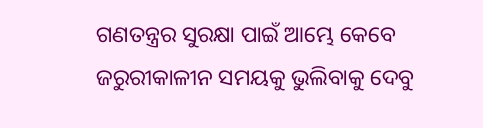ଗଣତନ୍ତ୍ରର ସୁରକ୍ଷା ପାଇଁ ଆମ୍ଭେ କେବେ ଜରୁରୀକାଳୀନ ସମୟକୁ ଭୁଲିବାକୁ ଦେବୁ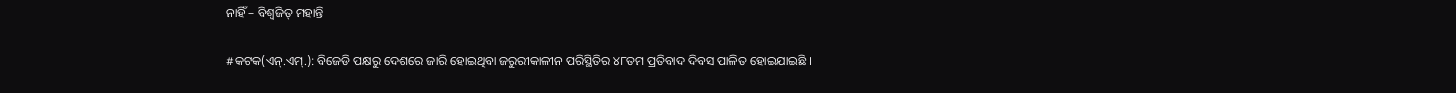ନାହିଁ – ବିଶ୍ୱଜିତ୍ ମହାନ୍ତି

#କଟକ(ଏନ୍.ଏମ୍.): ବିଜେଡି ପକ୍ଷରୁ ଦେଶରେ ଜାରି ହୋଇଥିବା ଜରୁରୀକାଳୀନ ପରିସ୍ଥିତିର ୪୮ତମ ପ୍ରତିବାଦ ଦିବସ ପାଳିତ ହୋଇଯାଇଛି ।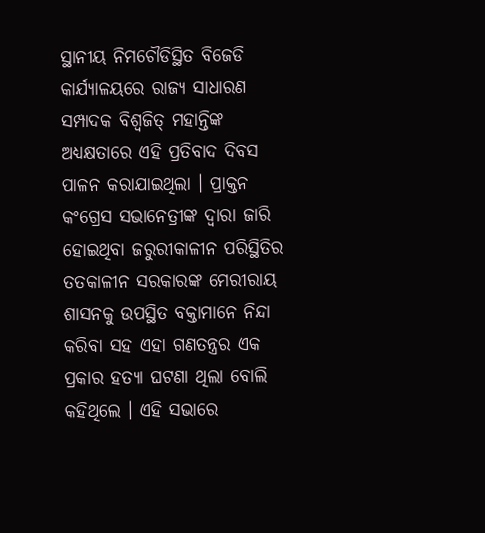ସ୍ଥାନୀୟ ନିମଚୌଡିସ୍ଥିତ ବିଜେଡି କାର୍ଯ୍ୟାଳୟରେ ରାଜ୍ୟ ସାଧାରଣ ସମ୍ପାଦକ ବିଶ୍ୱଜିତ୍ ମହାନ୍ତିଙ୍କ ଅଧ୍ୟକ୍ଷତାରେ ଏହି ପ୍ରତିବାଦ ଦିବସ ପାଳନ କରାଯାଇଥିଲା । ପ୍ରାକ୍ତନ କଂଗ୍ରେସ ସଭାନେତ୍ରୀଙ୍କ ଦ୍ୱାରା ଜାରି ହୋଇଥିବା ଜରୁରୀକାଳୀନ ପରିସ୍ଥିତିର ତତକାଳୀନ ସରକାରଙ୍କ ମେରୀରାୟ ଶାସନକୁ ଉପସ୍ଥିତ ବକ୍ତାମାନେ ନିନ୍ଦା କରିବା ସହ ଏହା ଗଣତନ୍ତ୍ରର ଏକ ପ୍ରକାର ହତ୍ୟା ଘଟଣା ଥିଲା ବୋଲି କହିଥିଲେ । ଏହି ସଭାରେ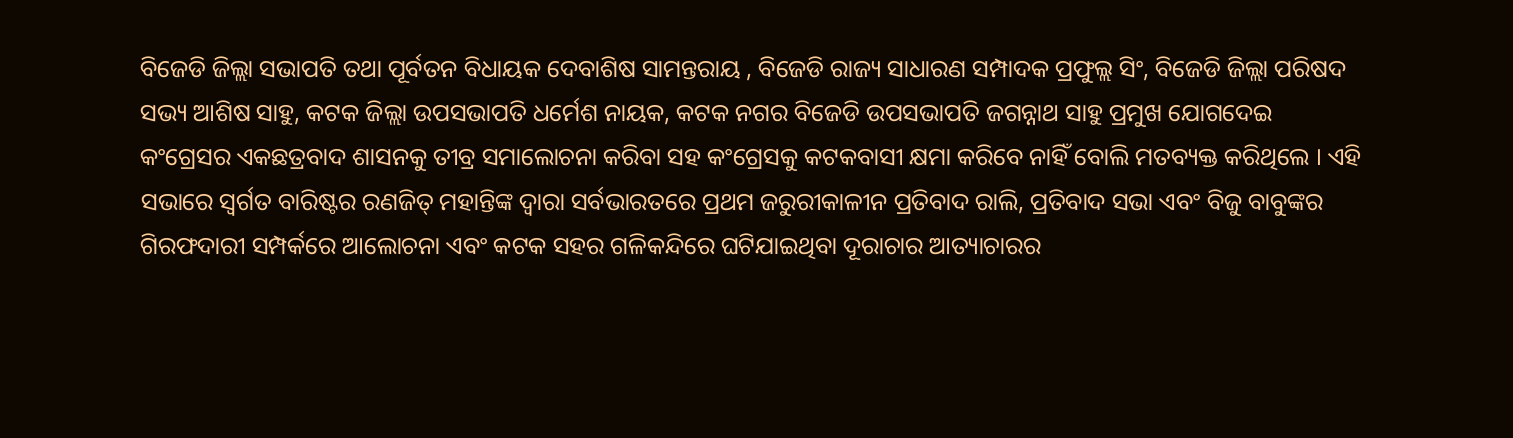ବିଜେଡି ଜିଲ୍ଲା ସଭାପତି ତଥା ପୂର୍ବତନ ବିଧାୟକ ଦେବାଶିଷ ସାମନ୍ତରାୟ , ବିଜେଡି ରାଜ୍ୟ ସାଧାରଣ ସମ୍ପାଦକ ପ୍ରଫୁଲ୍ଲ ସିଂ, ବିଜେଡି ଜିଲ୍ଲା ପରିଷଦ ସଭ୍ୟ ଆଶିଷ ସାହୁ, କଟକ ଜିଲ୍ଲା ଉପସଭାପତି ଧର୍ମେଶ ନାୟକ, କଟକ ନଗର ବିଜେଡି ଉପସଭାପତି ଜଗନ୍ନାଥ ସାହୁ ପ୍ରମୁଖ ଯୋଗଦେଇ କଂଗ୍ରେସର ଏକଛତ୍ରବାଦ ଶାସନକୁ ତୀବ୍ର ସମାଲୋଚନା କରିବା ସହ କଂଗ୍ରେସକୁ କଟକବାସୀ କ୍ଷମା କରିବେ ନାହିଁ ବୋଲି ମତବ୍ୟକ୍ତ କରିଥିଲେ । ଏହି ସଭାରେ ସ୍ୱର୍ଗତ ବାରିଷ୍ଟର ରଣଜିତ୍ ମହାନ୍ତିଙ୍କ ଦ୍ୱାରା ସର୍ବଭାରତରେ ପ୍ରଥମ ଜରୁରୀକାଳୀନ ପ୍ରତିବାଦ ରାଲି, ପ୍ରତିବାଦ ସଭା ଏବଂ ବିଜୁ ବାବୁଙ୍କର ଗିରଫଦାରୀ ସମ୍ପର୍କରେ ଆଲୋଚନା ଏବଂ କଟକ ସହର ଗଳିକନ୍ଦିରେ ଘଟିଯାଇଥିବା ଦୂରାଚାର ଆତ୍ୟାଚାରର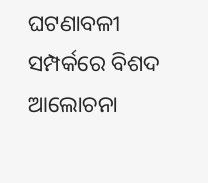ଘଟଣାବଳୀ ସମ୍ପର୍କରେ ବିଶଦ ଆଲୋଚନା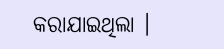କରାଯାଇଥିଲା ।